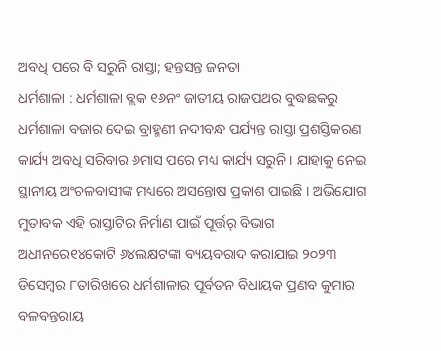ଅବଧି ପରେ ବି ସରୁନି ରାସ୍ତା; ହନ୍ତସନ୍ତ ଜନତା
ଧର୍ମଶାଳା : ଧର୍ମଶାଳା ବ୍ଲକ ୧୬ନଂ ଜାତୀୟ ରାଜପଥର ବୁଦ୍ଧଛକରୁ ଧର୍ମଶାଳା ବଜାର ଦେଇ ବ୍ରାହ୍ମଣୀ ନଦୀବନ୍ଧ ପର୍ଯ୍ୟନ୍ତ ରାସ୍ତା ପ୍ରଶସ୍ତିକରଣ କାର୍ଯ୍ୟ ଅବଧି ସରିବାର ୬ମାସ ପରେ ମଧ୍ୟ କାର୍ଯ୍ୟ ସରୁନି । ଯାହାକୁ ନେଇ ସ୍ଥାନୀୟ ଅଂଚଳବାସୀଙ୍କ ମଧ୍ୟରେ ଅସନ୍ତୋଷ ପ୍ରକାଶ ପାଇଛି । ଅଭିଯୋଗ ମୁତାବକ ଏହି ରାସ୍ତାଟିର ନିର୍ମାଣ ପାଇଁ ପୂର୍ତ୍ତର୍ ବିଭାଗ ଅଧୀନରେ୧୪କୋଟି ୬୪ଲକ୍ଷଟଙ୍କା ବ୍ୟୟବରାଦ କରାଯାଇ ୨୦୨୩ ଡିସେମ୍ବର ୮ତାରିଖରେ ଧର୍ମଶାଳାର ପୂର୍ବତନ ବିଧାୟକ ପ୍ରଣବ କୁମାର ବଳବନ୍ତରାୟ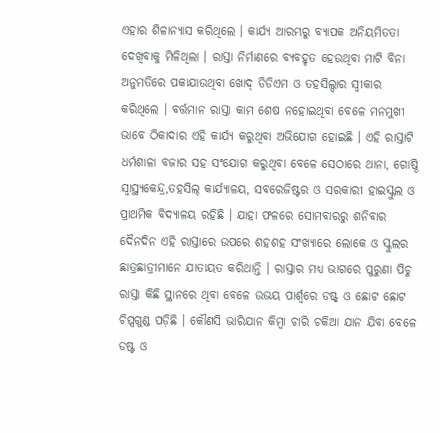ଏହାର ଶିଳାନ୍ୟାସ କରିଥିଲେ । କାର୍ଯ୍ୟ ଆରମ୍ଭରୁ ବ୍ୟାପକ ଅନିୟମିତତା ଦେଖିବାକୁ ମିଳିଥିଲା । ରାସ୍ତା ନିର୍ମାଣରେ ବ୍ୟବହୃତ ହେଉଥିବା ମାଟି ବିନା ଅନୁମତିରେ ପକାଯାଉଥିବା ଖୋଦ୍ ଡିଡିଏମ ଓ ତହସିଲ୍ଦାର ସ୍ୱୀକାର କରିଥିଲେ । ବର୍ତ୍ତମାନ ରାସ୍ତା କାମ ଶେଷ ନହୋଇଥିବା ବେଳେ ମନମୁଖୀ ଭାବେ ଠିକାଦାର ଏହି କାର୍ଯ୍ୟ କରୁଥିବା ଅଭିଯୋଗ ହୋଇଛି । ଏହି ରାସ୍ତାଟି ଧର୍ମଶାଳା ବଜାର ସହ ସଂଯୋଗ କରୁଥିବା ବେଳେ ସେଠାରେ ଥାନା, ଗୋଷ୍ଠି ସ୍ୱାସ୍ଥ୍ୟକେନ୍ଦ୍ର,ତହସିଲ୍ କାର୍ଯ୍ୟାଳୟ, ସବରେଜିଷ୍ଟର ଓ ସରକାରୀ ହାଇସ୍କୁଲ ଓ ପ୍ରାଥମିକ ବିଦ୍ୟାଳୟ ରହିଛି । ଯାହା ଫଳରେ ସୋମବାରରୁ ଶନିବାର ଦୈନଦିନ ଏହି ରାସ୍ତାରେ ଉପରେ ଶହଶହ ସଂଖ୍ୟାରେ ଲୋକେ ଓ ସ୍କୁଲର ଛାତ୍ରଛାତ୍ରୀମାନେ ଯାତାୟତ କରିଥାନ୍ତି । ରାସ୍ତାର ମଧ୍ୟ ଭାଗରେ ପୁରୁଣା ପିଚୁ ରାସ୍ତା କିଛି ସ୍ଥାନରେ ଥିବା ବେଳେ ଉଭୟ ପାର୍ଶ୍ୱରେ ଡଷ୍ଟ୍ ଓ ଛୋଟ ଛୋଟ ଚିପ୍ସଗୁଣ୍ଡ ପଡ଼ିଛି । କୌଣସି ଭାରିଯାନ କିମ୍ବା ଚାରି ଚକିଆ ଯାନ ଯିବା ବେଳେ ଡଷ୍ଟ ଓ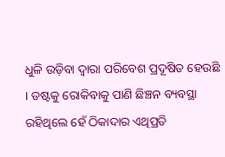ଧୁଳି ଉଡ଼ିବା ଦ୍ୱାରା ପରିବେଶ ପ୍ରଦୂଷିତ ହେଉଛି । ଡଷ୍ଟକୁ ରୋକିବାକୁ ପାଣି ଛିଞ୍ଚନ ବ୍ୟବସ୍ଥା ରହିଥିଲେ ହେଁ ଠିକାଦାର ଏଥିପ୍ରତି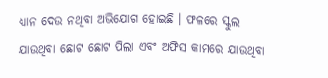ଧ୍ୟାନ ଦେଉ ନଥିବା ଅଭିଯୋଗ ହୋଇଛି । ଫଳରେ ସ୍କୁଲ ଯାଉଥିବା ଛୋଟ ଛୋଟ ପିଲା ଏବଂ ଅଫିସ କାମରେ ଯାଉଥିବା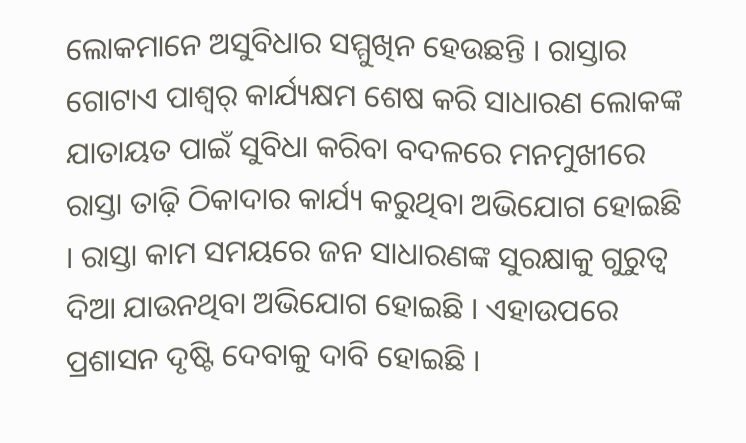ଲୋକମାନେ ଅସୁବିଧାର ସମ୍ମୁଖିନ ହେଉଛନ୍ତି । ରାସ୍ତାର ଗୋଟାଏ ପାଶ୍ୱର୍ କାର୍ଯ୍ୟକ୍ଷମ ଶେଷ କରି ସାଧାରଣ ଲୋକଙ୍କ ଯାତାୟତ ପାଇଁ ସୁବିଧା କରିବା ବଦଳରେ ମନମୁଖୀରେ ରାସ୍ତା ତାଢ଼ି ଠିକାଦାର କାର୍ଯ୍ୟ କରୁଥିବା ଅଭିଯୋଗ ହୋଇଛି । ରାସ୍ତା କାମ ସମୟରେ ଜନ ସାଧାରଣଙ୍କ ସୁରକ୍ଷାକୁ ଗୁରୁତ୍ୱ ଦିଆ ଯାଉନଥିବା ଅଭିଯୋଗ ହୋଇଛି । ଏହାଉପରେ ପ୍ରଶାସନ ଦୃଷ୍ଟି ଦେବାକୁ ଦାବି ହୋଇଛି ।